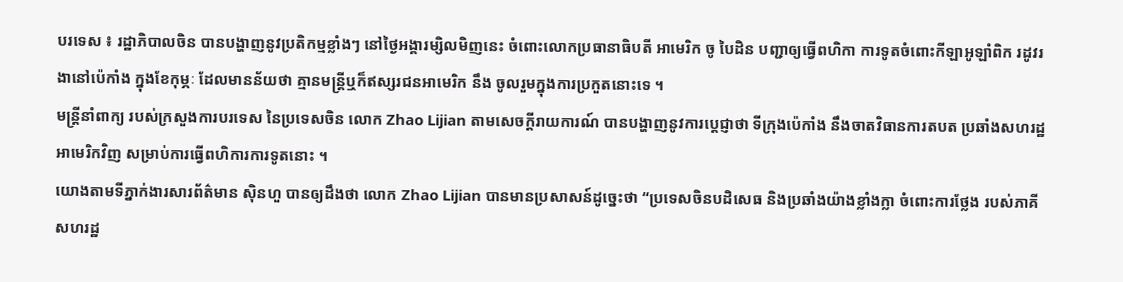បរទេស ៖ រដ្ឋាភិបាលចិន បានបង្ហាញនូវប្រតិកម្មខ្លាំងៗ នៅថ្ងៃអង្គារម្សិលមិញនេះ ចំពោះលោកប្រធានាធិបតី អាមេរិក ចូ បៃដិន បញ្ជាឲ្យធ្វើពហិកា ការទូតចំពោះកីឡាអូឡាំពិក រដូវរងានៅប៉េកាំង ក្នុងខែកុម្ភៈ ដែលមានន័យថា គ្មានមន្ត្រីឬក៏ឥស្សរជនអាមេរិក នឹង ចូលរួមក្នុងការប្រកួតនោះទេ ។
មន្ត្រីនាំពាក្យ របស់ក្រសួងការបរទេស នៃប្រទេសចិន លោក Zhao Lijian តាមសេចក្តីរាយការណ៍ បានបង្ហាញនូវការប្តេជ្ញាថា ទីក្រុងប៉េកាំង នឹងចាតវិធានការតបត ប្រឆាំងសហរដ្ឋអាមេរិកវិញ សម្រាប់ការធ្វើពហិការការទូតនោះ ។
យោងតាមទីភ្នាក់ងារសារព័ត៌មាន ស៊ិនហួ បានឲ្យដឹងថា លោក Zhao Lijian បានមានប្រសាសន៍ដូច្នេះថា “ប្រទេសចិនបដិសេធ និងប្រឆាំងយ៉ាងខ្លាំងក្លា ចំពោះការថ្លែង របស់ភាគី សហរដ្ឋ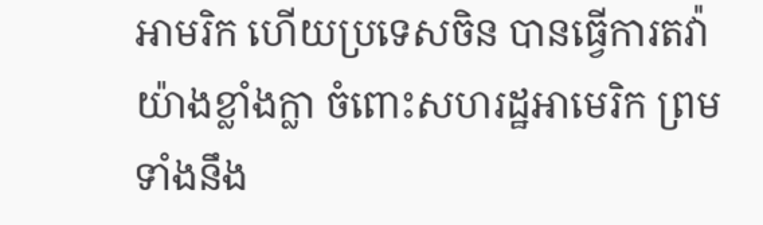អាមរិក ហើយប្រទេសចិន បានធ្វើការតវ៉ាយ៉ាងខ្លាំងក្លា ចំពោះសហរដ្ឋអាមេរិក ព្រមទាំងនឹង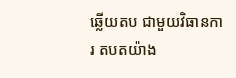ឆ្លើយតប ជាមួយវិធានការ តបតយ៉ាង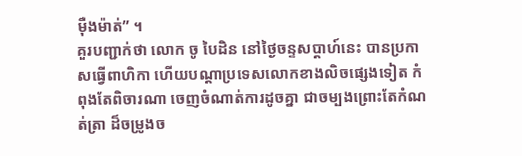ម៉ឺងម៉ាត់” ។
គួរបញ្ជាក់ថា លោក ចូ បៃដិន នៅថ្ងៃចន្ទសប្ដាហ៍នេះ បានប្រកាសធ្វើពាហិកា ហើយបណ្ដាប្រទេសលោកខាងលិចផ្សេងទៀត កំពុងតែពិចារណា ចេញចំណាត់ការដូចគ្នា ជាចម្បងព្រោះតែកំណត់ត្រា ដ៏ចម្រូងច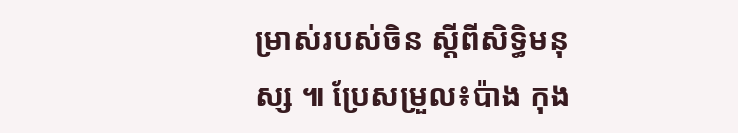ម្រាស់របស់ចិន ស្តីពីសិទ្ធិមនុស្ស ៕ ប្រែសម្រួល៖ប៉ាង កុង